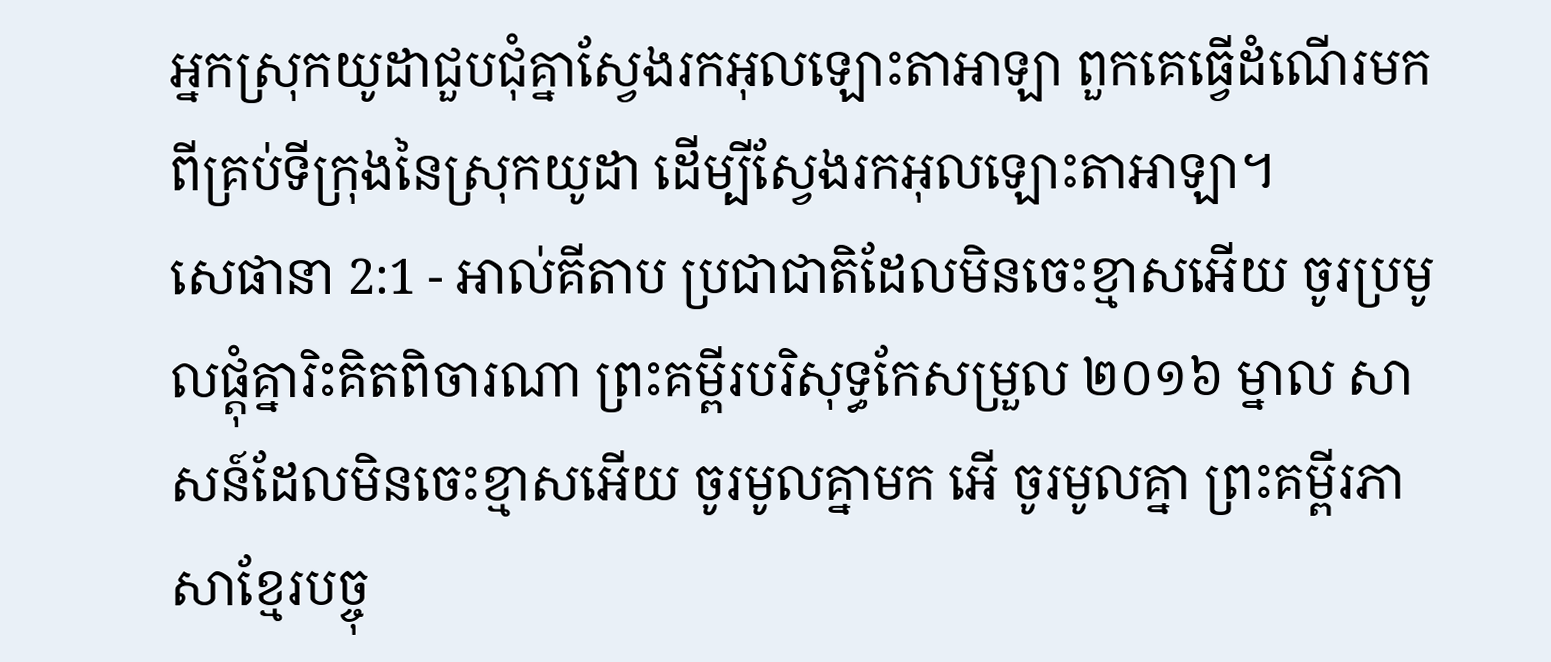អ្នកស្រុកយូដាជួបជុំគ្នាស្វែងរកអុលឡោះតាអាឡា ពួកគេធ្វើដំណើរមកពីគ្រប់ទីក្រុងនៃស្រុកយូដា ដើម្បីស្វែងរកអុលឡោះតាអាឡា។
សេផានា 2:1 - អាល់គីតាប ប្រជាជាតិដែលមិនចេះខ្មាសអើយ ចូរប្រមូលផ្ដុំគ្នារិះគិតពិចារណា ព្រះគម្ពីរបរិសុទ្ធកែសម្រួល ២០១៦ ម្នាល សាសន៍ដែលមិនចេះខ្មាសអើយ ចូរមូលគ្នាមក អើ ចូរមូលគ្នា ព្រះគម្ពីរភាសាខ្មែរបច្ចុ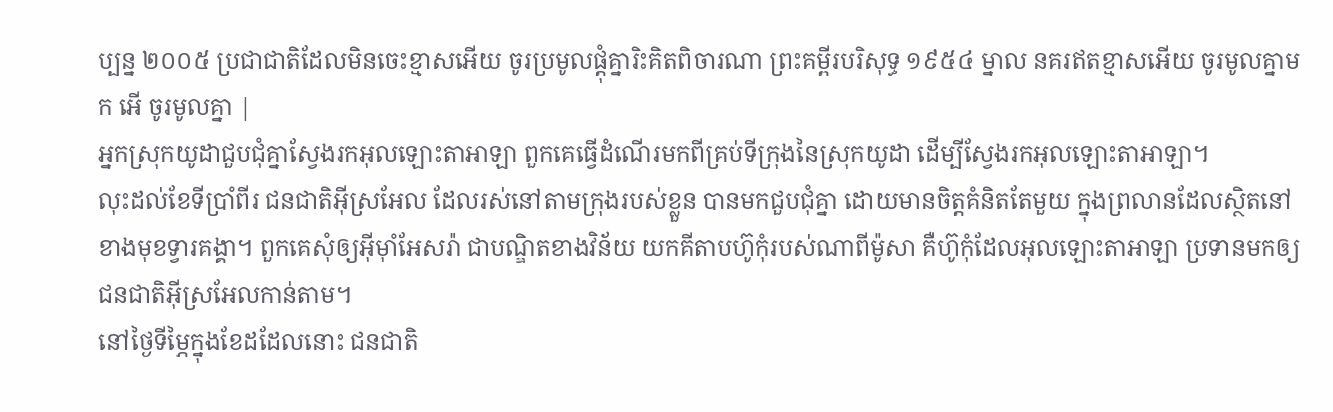ប្បន្ន ២០០៥ ប្រជាជាតិដែលមិនចេះខ្មាសអើយ ចូរប្រមូលផ្ដុំគ្នារិះគិតពិចារណា ព្រះគម្ពីរបរិសុទ្ធ ១៩៥៤ ម្នាល នគរឥតខ្មាសអើយ ចូរមូលគ្នាមក អើ ចូរមូលគ្នា |
អ្នកស្រុកយូដាជួបជុំគ្នាស្វែងរកអុលឡោះតាអាឡា ពួកគេធ្វើដំណើរមកពីគ្រប់ទីក្រុងនៃស្រុកយូដា ដើម្បីស្វែងរកអុលឡោះតាអាឡា។
លុះដល់ខែទីប្រាំពីរ ជនជាតិអ៊ីស្រអែល ដែលរស់នៅតាមក្រុងរបស់ខ្លួន បានមកជួបជុំគ្នា ដោយមានចិត្តគំនិតតែមួយ ក្នុងព្រលានដែលស្ថិតនៅខាងមុខទ្វារគង្គា។ ពួកគេសុំឲ្យអ៊ីមុាំអែសរ៉ា ជាបណ្ឌិតខាងវិន័យ យកគីតាបហ៊ូកុំរបស់ណាពីម៉ូសា គឺហ៊ូកុំដែលអុលឡោះតាអាឡា ប្រទានមកឲ្យជនជាតិអ៊ីស្រអែលកាន់តាម។
នៅថ្ងៃទីម្ភៃក្នុងខែដដែលនោះ ជនជាតិ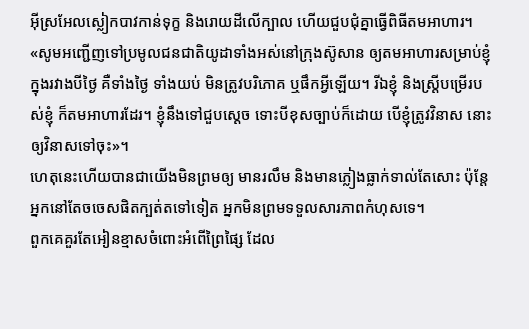អ៊ីស្រអែលស្លៀកបាវកាន់ទុក្ខ និងរោយដីលើក្បាល ហើយជួបជុំគ្នាធ្វើពិធីតមអាហារ។
«សូមអញ្ជើញទៅប្រមូលជនជាតិយូដាទាំងអស់នៅក្រុងស៊ូសាន ឲ្យតមអាហារសម្រាប់ខ្ញុំ ក្នុងរវាងបីថ្ងៃ គឺទាំងថ្ងៃ ទាំងយប់ មិនត្រូវបរិភោគ ឬផឹកអ្វីឡើយ។ រីឯខ្ញុំ និងស្ត្រីបម្រើរបស់ខ្ញុំ ក៏តមអាហារដែរ។ ខ្ញុំនឹងទៅជួបស្ដេច ទោះបីខុសច្បាប់ក៏ដោយ បើខ្ញុំត្រូវវិនាស នោះឲ្យវិនាសទៅចុះ»។
ហេតុនេះហើយបានជាយើងមិនព្រមឲ្យ មានរលឹម និងមានភ្លៀងធ្លាក់ទាល់តែសោះ ប៉ុន្តែ អ្នកនៅតែចចេសផិតក្បត់តទៅទៀត អ្នកមិនព្រមទទួលសារភាពកំហុសទេ។
ពួកគេគួរតែអៀនខ្មាសចំពោះអំពើព្រៃផ្សៃ ដែល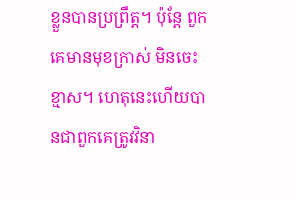ខ្លួនបានប្រព្រឹត្ត។ ប៉ុន្តែ ពួកគេមានមុខក្រាស់ មិនចេះខ្មាស។ ហេតុនេះហើយបានជាពួកគេត្រូវវិនា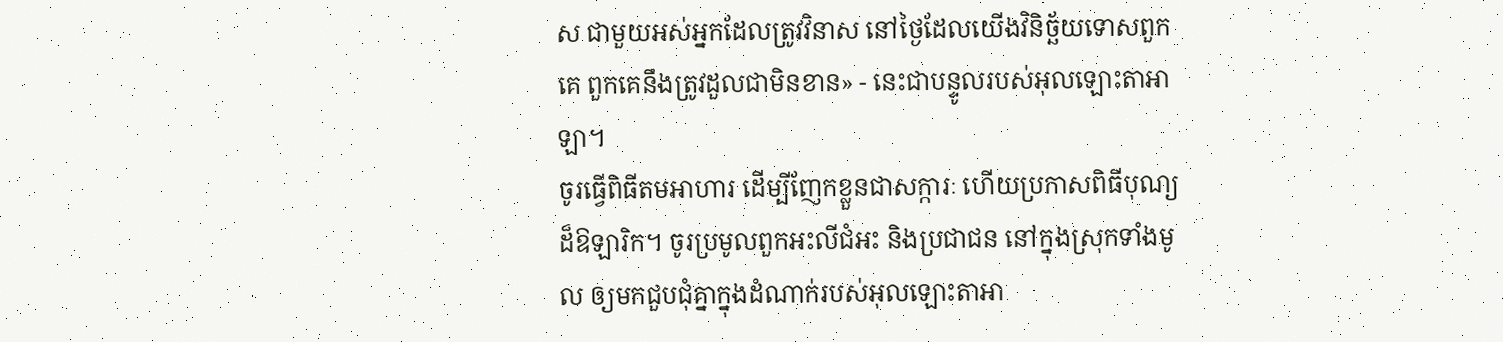ស ជាមួយអស់អ្នកដែលត្រូវវិនាស នៅថ្ងៃដែលយើងវិនិច្ឆ័យទោសពួកគេ ពួកគេនឹងត្រូវដួលជាមិនខាន» - នេះជាបន្ទូលរបស់អុលឡោះតាអាឡា។
ចូរធ្វើពិធីតមអាហារ ដើម្បីញែកខ្លួនជាសក្ការៈ ហើយប្រកាសពិធីបុណ្យដ៏ឱឡារិក។ ចូរប្រមូលពួកអះលីជំអះ និងប្រជាជន នៅក្នុងស្រុកទាំងមូល ឲ្យមកជួបជុំគ្នាក្នុងដំណាក់របស់អុលឡោះតាអា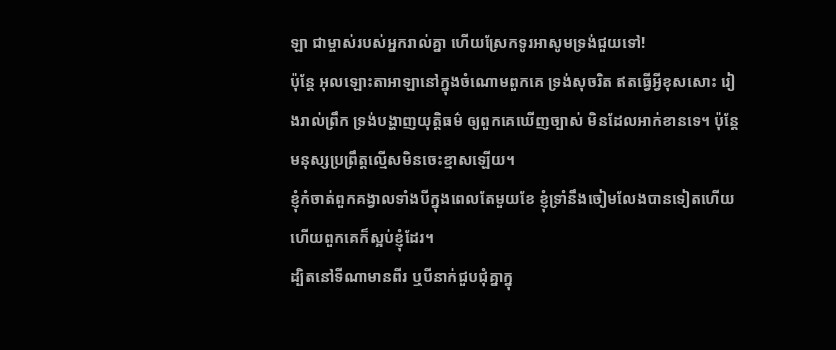ឡា ជាម្ចាស់របស់អ្នករាល់គ្នា ហើយស្រែកទូរអាសូមទ្រង់ជួយទៅ!
ប៉ុន្តែ អុលឡោះតាអាឡានៅក្នុងចំណោមពួកគេ ទ្រង់សុចរិត ឥតធ្វើអ្វីខុសសោះ រៀងរាល់ព្រឹក ទ្រង់បង្ហាញយុត្តិធម៌ ឲ្យពួកគេឃើញច្បាស់ មិនដែលអាក់ខានទេ។ ប៉ុន្តែ មនុស្សប្រព្រឹត្តល្មើសមិនចេះខ្មាសឡើយ។
ខ្ញុំកំចាត់ពួកគង្វាលទាំងបីក្នុងពេលតែមួយខែ ខ្ញុំទ្រាំនឹងចៀមលែងបានទៀតហើយ ហើយពួកគេក៏ស្អប់ខ្ញុំដែរ។
ដ្បិតនៅទីណាមានពីរ ឬបីនាក់ជួបជុំគ្នាក្នុ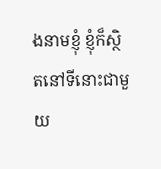ងនាមខ្ញុំ ខ្ញុំក៏ស្ថិតនៅទីនោះជាមួយ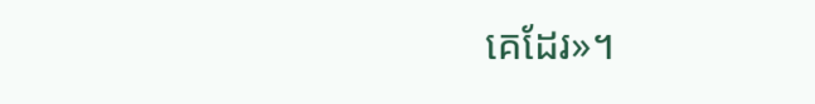គេដែរ»។